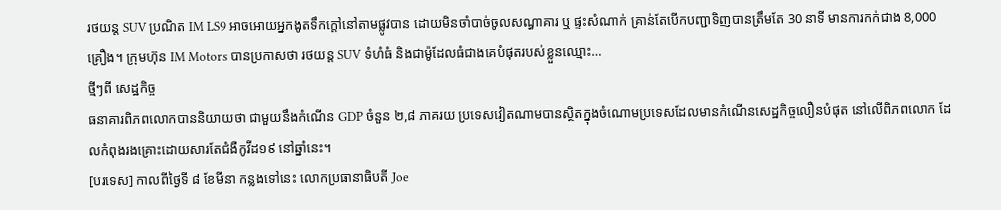រថយន្ត SUV ប្រណិត IM LS9 អាចអោយអ្នកងូតទឹកក្តៅនៅតាមផ្លូវបាន ដោយមិនចាំបាច់ចូលសណ្ធាគារ ឬ ផ្ទះសំណាក់ គ្រាន់តែបើកបញ្ជាទិញបានត្រឹមតែ 30 នាទី មានការកក់ជាង 8,000 គ្រឿង។ ក្រុមហ៊ុន IM Motors បានប្រកាសថា រថយន្ត SUV ទំហំធំ និងជាម៉ូដែលធំជាងគេបំផុតរបស់ខ្លួនឈ្មោះ…
ថ្មីៗពី សេដ្ឋកិច្ច
ធនាគារពិភពលោកបាននិយាយថា ជាមួយនឹងកំណើន GDP ចំនួន ២,៨ ភាគរយ ប្រទេសវៀតណាមបានស្ថិតក្នុងចំណោមប្រទេសដែលមានកំណើនសេដ្ឋកិច្ចលឿនបំផុត នៅលើពិភពលោក ដែលកំពុងរងគ្រោះដោយសារតែជំងឺកូវីដ១៩ នៅឆ្នាំនេះ។
[បរទេស] កាលពីថ្ងៃទី ៨ ខែមីនា កន្លងទៅនេះ លោកប្រធានាធិបតី Joe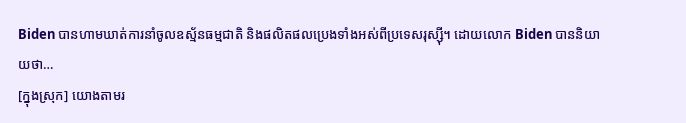Biden បានហាមឃាត់ការនាំចូលឧស្ម័នធម្មជាតិ និងផលិតផលប្រេងទាំងអស់ពីប្រទេសរុស្ស៊ី។ ដោយលោក Biden បាននិយាយថា…
[ក្នុងស្រុក] យោងតាមរ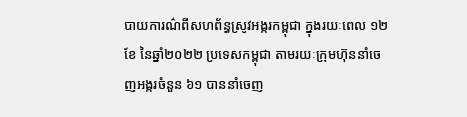បាយការណ៌ពីសហព័ន្ធស្រូវអង្ករកម្ពុជា ក្នុងរយៈពេល ១២ខែ នៃឆ្នាំ២០២២ ប្រទេសកម្ពុជា តាមរយៈក្រុមហ៊ុននាំចេញអង្ករចំនួន ៦១ បាននាំចេញ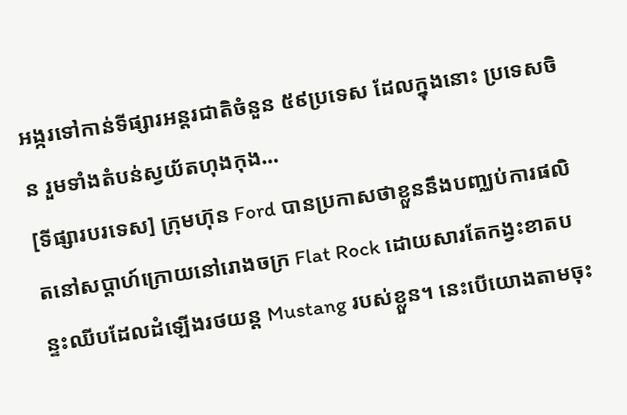អង្ករទៅកាន់ទីផ្សារអន្តរជាតិចំនួន ៥៩ប្រទេស ដែលក្នុងនោះ ប្រទេសចិន រួមទាំងតំបន់ស្វយ័តហុងកុង…
[ទីផ្សារបរទេស] ក្រុមហ៊ុន Ford បានប្រកាសថាខ្លួននឹងបញ្ឈប់ការផលិតនៅសប្តាហ៍ក្រោយនៅរោងចក្រ Flat Rock ដោយសារតែកង្វះខាតបន្ទះឈីបដែលដំឡើងរថយន្ត Mustang របស់ខ្លួន។ នេះបើយោងតាមចុះ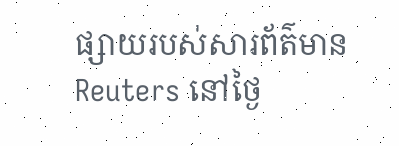ផ្សាយរបស់សារព័ត៌មាន Reuters នៅថ្ងៃ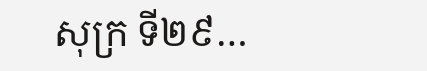សុក្រ ទី២៩…